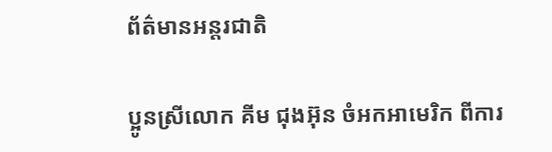ព័ត៌មានអន្តរជាតិ

ប្អូនស្រីលោក គីម ជុងអ៊ុន ចំអកអាមេរិក ពីការ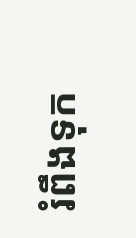រំពឹងទុក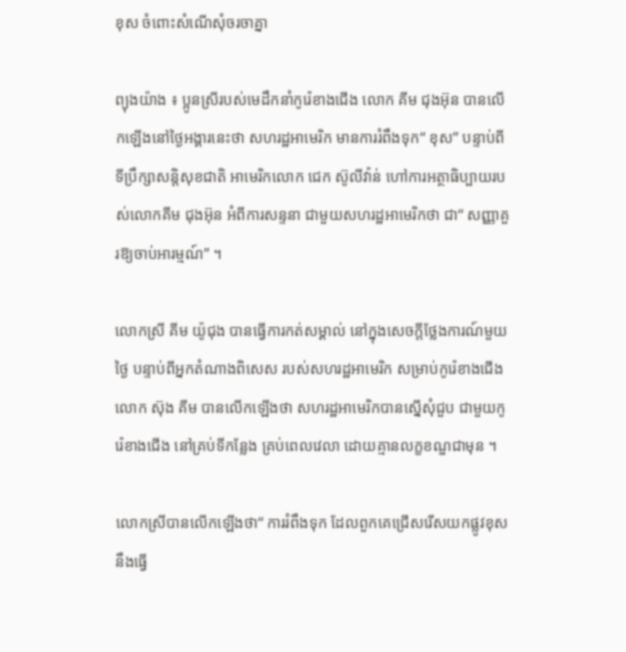ខុស ចំពោះសំណើសុំចរចាគ្នា

ព្យុងយ៉ាង ៖ ប្អូនស្រីរបស់មេដឹកនាំកូរ៉េខាងជើង លោក គីម ជុងអ៊ុន បានលើកឡើងនៅថ្ងៃអង្គារនេះថា សហរដ្ឋអាមេរិក មានការរំពឹងទុក“ ខុស” បន្ទាប់ពីទីប្រឹក្សាសន្តិសុខជាតិ អាមេរិកលោក ជេក ស៊ូលីវ៉ាន់ ហៅការអត្ថាធិប្បាយរបស់លោកគីម ជុងអ៊ុន អំពីការសន្ទនា ជាមួយសហរដ្ឋអាមេរិកថា ជា“ សញ្ញាគួរឱ្យចាប់អារម្មណ៍” ។

លោកស្រី គីម យ៉ូជុង បានធ្វើការកត់សម្គាល់ នៅក្នុងសេចក្តីថ្លែងការណ៍មួយថ្ងៃ បន្ទាប់ពីអ្នកតំណាងពិសេស របស់សហរដ្ឋអាមេរិក សម្រាប់កូរ៉េខាងជើងលោក ស៊ុង គីម បានលើកឡើងថា សហរដ្ឋអាមេរិកបានស្នើសុំជួប ជាមួយកូរ៉េខាងជើង នៅគ្រប់ទីកន្លែង គ្រប់ពេលវេលា ដោយគ្មានលក្ខខណ្ឌជាមុន ។

លោកស្រីបានលើកឡើងថា“ ការរំពឹងទុក ដែលពួកគេជ្រើសរើសយកផ្លូវខុស នឹងធ្វើ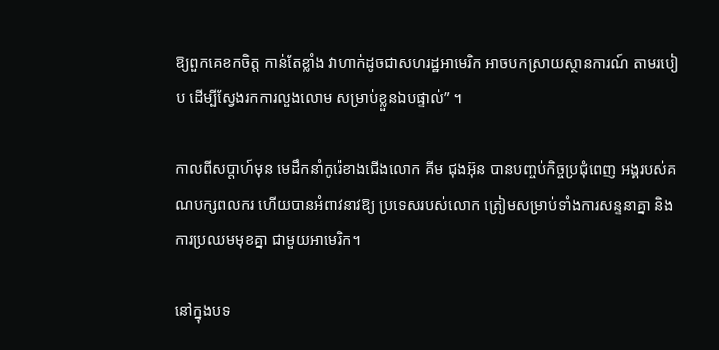ឱ្យពួកគេខកចិត្ត កាន់តែខ្លាំង វាហាក់ដូចជាសហរដ្ឋអាមេរិក អាចបកស្រាយស្ថានការណ៍ តាមរបៀប ដើម្បីស្វែងរកការលួងលោម សម្រាប់ខ្លួនឯបផ្ទាល់” ។

កាលពីសប្តាហ៍មុន មេដឹកនាំកូរ៉េខាងជើងលោក គីម ជុងអ៊ុន បានបញ្ចប់កិច្ចប្រជុំពេញ អង្គរបស់គណបក្សពលករ ហើយបានអំពាវនាវឱ្យ ប្រទេសរបស់លោក ត្រៀមសម្រាប់ទាំងការសន្ទនាគ្នា និងការប្រឈមមុខគ្នា ជាមួយអាមេរិក។

នៅក្នុងបទ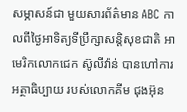សម្ភាសន៍ជា មួយសារព័ត៌មាន ABC កាលពីថ្ងៃអាទិត្យទីប្រឹក្សាសន្តិសុខជាតិ អាមេរិកលោកជេក ស៊ូលីវ៉ាន់ បានហៅការអត្ថាធិប្បាយ របស់លោកគីម ជុងអ៊ុន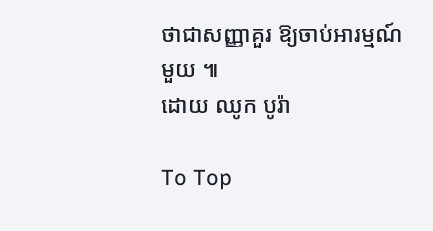ថាជាសញ្ញាគួរ ឱ្យចាប់អារម្មណ៍មួយ ៕
ដោយ ឈូក បូរ៉ា

To Top